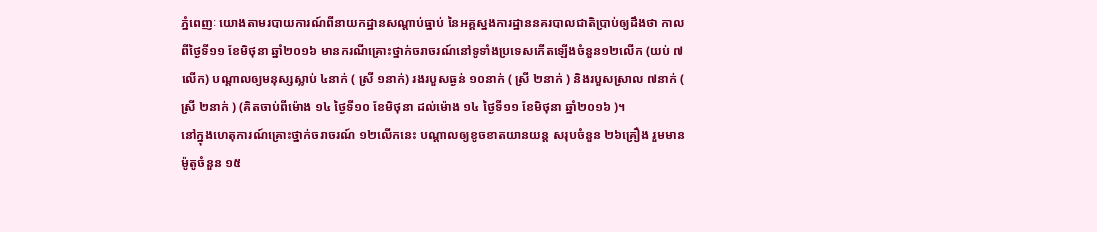ភ្នំពេញៈ យោងតាមរបាយការណ៍ពីនាយកដ្ឋានសណ្តាប់ធ្នាប់ នៃអគ្គស្នងការដ្ឋាននគរបាលជាតិប្រាប់ឲ្យដឹងថា កាលពីថ្ងៃទី១១ ខែមិថុនា ឆ្នាំ២០១៦ មានករណីគ្រោះថ្នាក់ចរាចរណ៍នៅទូទាំងប្រទេសកើតឡើងចំនួន១២លើក (យប់ ៧លើក) បណ្តាលឲ្យមនុស្សស្លាប់ ៤នាក់ ( ស្រី ១នាក់) រងរបួសធ្ងន់ ១០នាក់ ( ស្រី ២នាក់ ) និងរបួសស្រាល ៧នាក់ ( ស្រី ២នាក់ ) (គិតចាប់ពីម៉ោង ១៤ ថ្ងៃទី១០ ខែមិថុនា ដល់ម៉ោង ១៤ ថ្ងៃទី១១ ខែមិថុនា ឆ្នាំ២០១៦ )។
នៅក្នុងហេតុការណ៍គ្រោះថ្នាក់ចរាចរណ៍ ១២លើកនេះ បណ្តាលឲ្យខូចខាតយានយន្ត សរុបចំនួន ២៦គ្រឿង រួមមាន ម៉ូតូចំនួន ១៥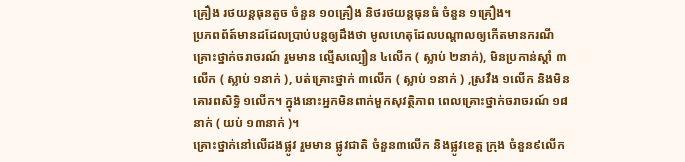គ្រឿង រថយន្តធុនតូច ចំនួន ១០គ្រឿង និថរថយន្តធុនធំ ចំនួន ១គ្រឿង។
ប្រភពព័ត៍មានដដែលប្រាប់បន្តឲ្យដឹងថា មូលហេតុដែលបណ្តាលឲ្យកើតមានករណីគ្រោះថ្នាក់ចរាចរណ៍ រួមមាន ល្មើសល្បឿន ៤លើក ( ស្លាប់ ២នាក់), មិនប្រកាន់ស្តាំ ៣លើក ( ស្លាប់ ១នាក់ ), បត់គ្រោះថ្នាក់ ៣លើក ( ស្លាប់ ១នាក់ ) ,ស្រវឹង ១លើក និងមិនគោរពសិទ្ធិ ១លើក។ ក្នុងនោះអ្នកមិនពាក់មួកសុវត្ថិភាព ពេលគ្រោះថ្នាក់ចរាចរណ៍ ១៨នាក់ ( យប់ ១៣នាក់ )។
គ្រោះថ្នាក់នៅលើដងផ្លូវ រួមមាន ផ្លូវជាតិ ចំនួន៣លើក និងផ្លូវខេត្ត ក្រុង ចំនួន៩លើក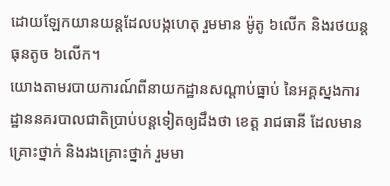ដោយឡែកយានយន្តដែលបង្កហេតុ រួមមាន ម៉ូតូ ៦លើក និងរថយន្តធុនតូច ៦លើក។
យោងតាមរបាយការណ៍ពីនាយកដ្ឋានសណ្តាប់ធ្នាប់ នៃអគ្គស្នងការដ្ឋាននគរបាលជាតិប្រាប់បន្តទៀតឲ្យដឹងថា ខេត្ត រាជធានី ដែលមានគ្រោះថ្នាក់ និងរងគ្រោះថ្នាក់ រួមមា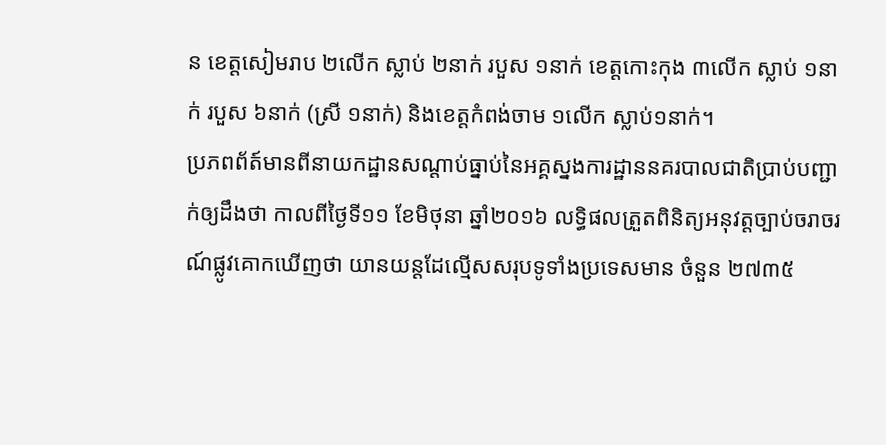ន ខេត្តសៀមរាប ២លើក ស្លាប់ ២នាក់ របួស ១នាក់ ខេត្តកោះកុង ៣លើក ស្លាប់ ១នាក់ របួស ៦នាក់ (ស្រី ១នាក់) និងខេត្តកំពង់ចាម ១លើក ស្លាប់១នាក់។
ប្រភពព័ត៍មានពីនាយកដ្ឋានសណ្តាប់ធ្នាប់នៃអគ្គស្នងការដ្ឋាននគរបាលជាតិប្រាប់បញ្ជាក់ឲ្យដឹងថា កាលពីថ្ងៃទី១១ ខែមិថុនា ឆ្នាំ២០១៦ លទ្ធិផលត្រួតពិនិត្យអនុវត្តច្បាប់ចរាចរណ៍ផ្លូវគោកឃើញថា យានយន្តដែល្មើសសរុបទូទាំងប្រទេសមាន ចំនួន ២៧៣៥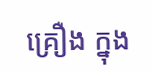គ្រឿង ក្នុង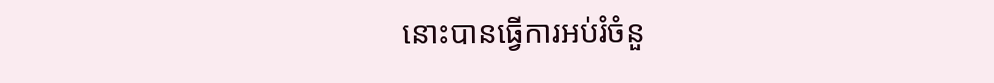នោះបានធ្វើការអប់រំចំនួ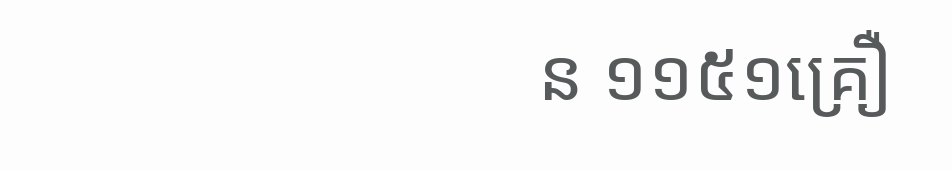ន ១១៥១គ្រឿ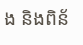ង និងពិន័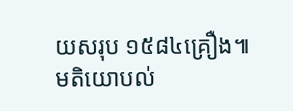យសរុប ១៥៨៤គ្រឿង៕
មតិយោបល់